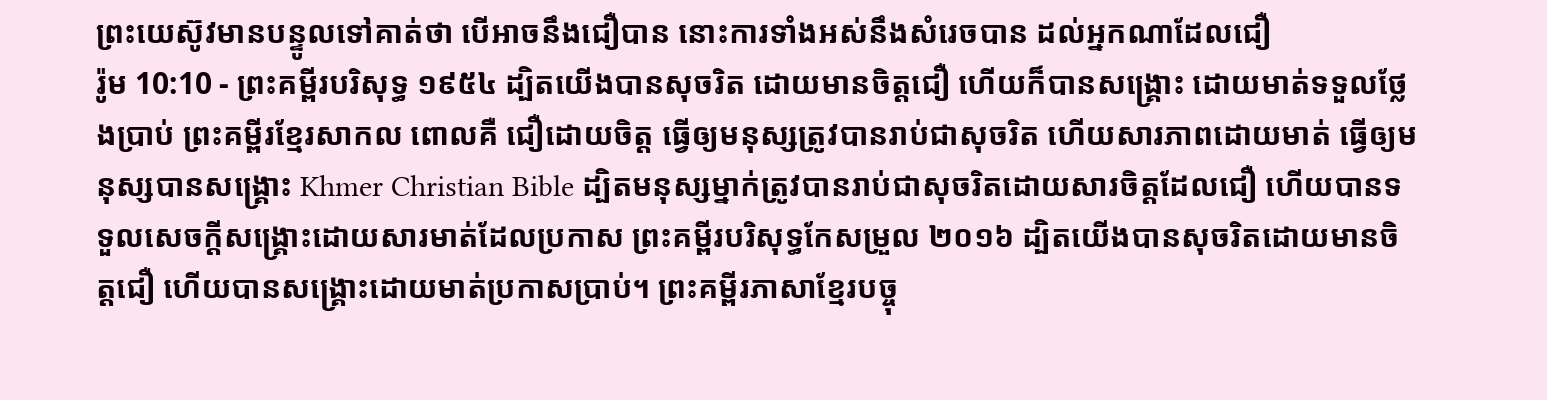ព្រះយេស៊ូវមានបន្ទូលទៅគាត់ថា បើអាចនឹងជឿបាន នោះការទាំងអស់នឹងសំរេចបាន ដល់អ្នកណាដែលជឿ
រ៉ូម 10:10 - ព្រះគម្ពីរបរិសុទ្ធ ១៩៥៤ ដ្បិតយើងបានសុចរិត ដោយមានចិត្តជឿ ហើយក៏បានសង្គ្រោះ ដោយមាត់ទទួលថ្លែងប្រាប់ ព្រះគម្ពីរខ្មែរសាកល ពោលគឺ ជឿដោយចិត្ត ធ្វើឲ្យមនុស្សត្រូវបានរាប់ជាសុចរិត ហើយសារភាពដោយមាត់ ធ្វើឲ្យមនុស្សបានសង្គ្រោះ Khmer Christian Bible ដ្បិតមនុស្សម្នាក់ត្រូវបានរាប់ជាសុចរិតដោយសារចិត្ដដែលជឿ ហើយបានទទួលសេចក្ដីសង្គ្រោះដោយសារមាត់ដែលប្រកាស ព្រះគម្ពីរបរិសុទ្ធកែសម្រួល ២០១៦ ដ្បិតយើងបានសុចរិតដោយមានចិត្តជឿ ហើយបានសង្រ្គោះដោយមាត់ប្រកាសប្រាប់។ ព្រះគម្ពីរភាសាខ្មែរបច្ចុ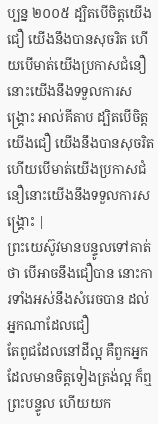ប្បន្ន ២០០៥ ដ្បិតបើចិត្តយើងជឿ យើងនឹងបានសុចរិត ហើយបើមាត់យើងប្រកាសជំនឿនោះយើងនឹងទទួលការសង្គ្រោះ អាល់គីតាប ដ្បិតបើចិត្ដយើងជឿ យើងនឹងបានសុចរិត ហើយបើមាត់យើងប្រកាសជំនឿនោះយើងនឹងទទួលការសង្គ្រោះ |
ព្រះយេស៊ូវមានបន្ទូលទៅគាត់ថា បើអាចនឹងជឿបាន នោះការទាំងអស់នឹងសំរេចបាន ដល់អ្នកណាដែលជឿ
តែពូជដែលនៅដីល្អ គឺពួកអ្នកដែលមានចិត្តទៀងត្រង់ល្អ ក៏ឮព្រះបន្ទូល ហើយយក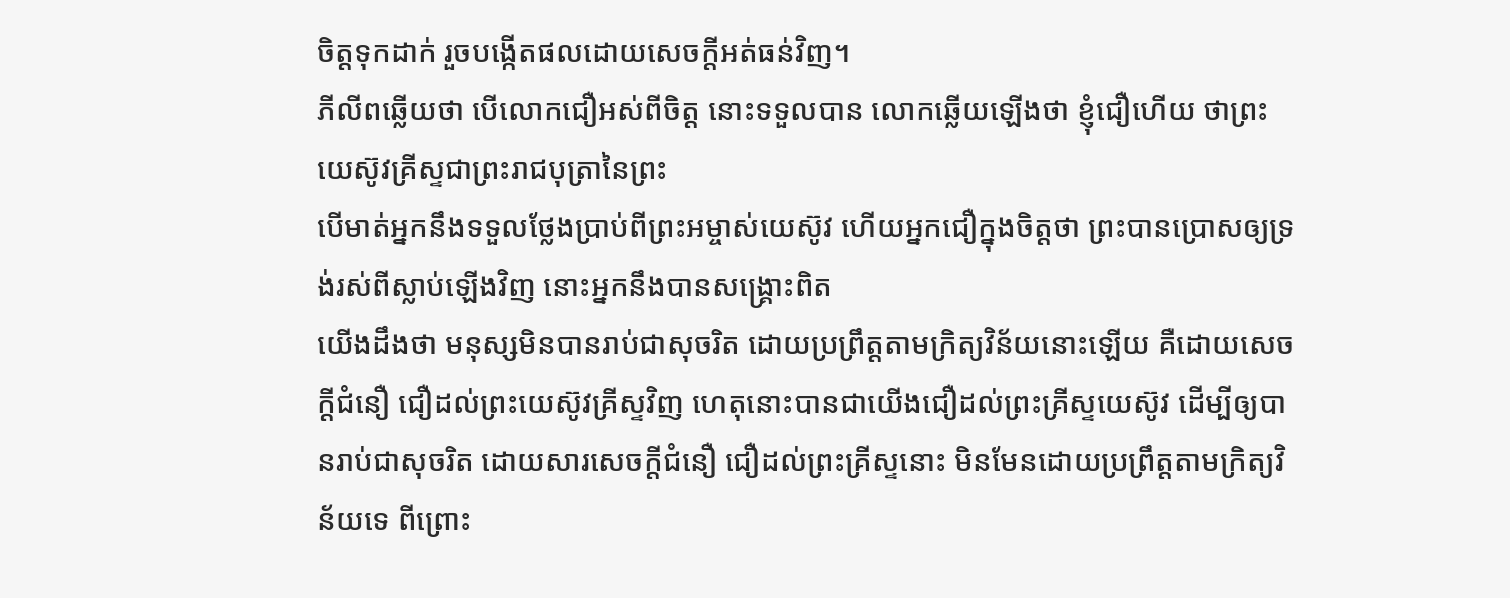ចិត្តទុកដាក់ រួចបង្កើតផលដោយសេចក្ដីអត់ធន់វិញ។
ភីលីពឆ្លើយថា បើលោកជឿអស់ពីចិត្ត នោះទទួលបាន លោកឆ្លើយឡើងថា ខ្ញុំជឿហើយ ថាព្រះយេស៊ូវគ្រីស្ទជាព្រះរាជបុត្រានៃព្រះ
បើមាត់អ្នកនឹងទទួលថ្លែងប្រាប់ពីព្រះអម្ចាស់យេស៊ូវ ហើយអ្នកជឿក្នុងចិត្តថា ព្រះបានប្រោសឲ្យទ្រង់រស់ពីស្លាប់ឡើងវិញ នោះអ្នកនឹងបានសង្គ្រោះពិត
យើងដឹងថា មនុស្សមិនបានរាប់ជាសុចរិត ដោយប្រព្រឹត្តតាមក្រិត្យវិន័យនោះឡើយ គឺដោយសេចក្ដីជំនឿ ជឿដល់ព្រះយេស៊ូវគ្រីស្ទវិញ ហេតុនោះបានជាយើងជឿដល់ព្រះគ្រីស្ទយេស៊ូវ ដើម្បីឲ្យបានរាប់ជាសុចរិត ដោយសារសេចក្ដីជំនឿ ជឿដល់ព្រះគ្រីស្ទនោះ មិនមែនដោយប្រព្រឹត្តតាមក្រិត្យវិន័យទេ ពីព្រោះ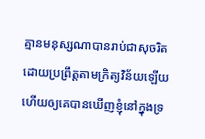គ្មានមនុស្សណាបានរាប់ជាសុចរិតដោយប្រព្រឹត្តតាមក្រិត្យវិន័យឡើយ
ហើយឲ្យគេបានឃើញខ្ញុំនៅក្នុងទ្រ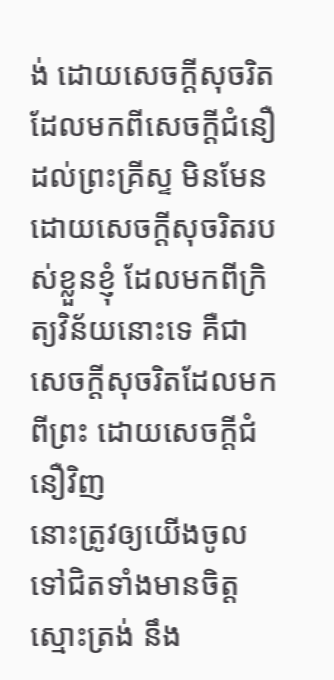ង់ ដោយសេចក្ដីសុចរិតដែលមកពីសេចក្ដីជំនឿដល់ព្រះគ្រីស្ទ មិនមែនដោយសេចក្ដីសុចរិតរបស់ខ្លួនខ្ញុំ ដែលមកពីក្រិត្យវិន័យនោះទេ គឺជាសេចក្ដីសុចរិតដែលមកពីព្រះ ដោយសេចក្ដីជំនឿវិញ
នោះត្រូវឲ្យយើងចូលទៅជិតទាំងមានចិត្តស្មោះត្រង់ នឹង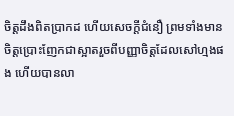ចិត្តដឹងពិតប្រាកដ ហើយសេចក្ដីជំនឿ ព្រមទាំងមានចិត្តប្រោះញែកជាស្អាតរួចពីបញ្ញាចិត្តដែលសៅហ្មងផង ហើយបានលា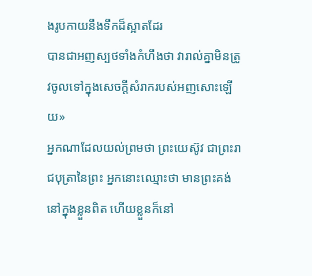ងរូបកាយនឹងទឹកដ៏ស្អាតដែរ
បានជាអញស្បថទាំងកំហឹងថា វារាល់គ្នាមិនត្រូវចូលទៅក្នុងសេចក្ដីសំរាករបស់អញសោះឡើយ»
អ្នកណាដែលយល់ព្រមថា ព្រះយេស៊ូវ ជាព្រះរាជបុត្រានៃព្រះ អ្នកនោះឈ្មោះថា មានព្រះគង់នៅក្នុងខ្លួនពិត ហើយខ្លួនក៏នៅ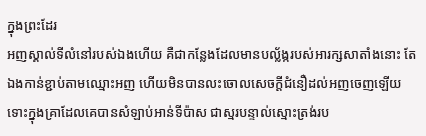ក្នុងព្រះដែរ
អញស្គាល់ទីលំនៅរបស់ឯងហើយ គឺជាកន្លែងដែលមានបល្ល័ង្ករបស់អារក្សសាតាំងនោះ តែឯងកាន់ខ្ជាប់តាមឈ្មោះអញ ហើយមិនបានលះចោលសេចក្ដីជំនឿដល់អញចេញឡើយ ទោះក្នុងគ្រាដែលគេបានសំឡាប់អាន់ទីប៉ាស ជាស្មរបន្ទាល់ស្មោះត្រង់រប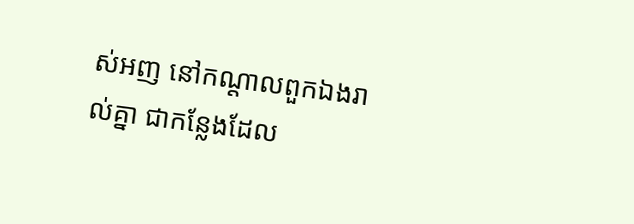ស់អញ នៅកណ្តាលពួកឯងរាល់គ្នា ជាកន្លែងដែល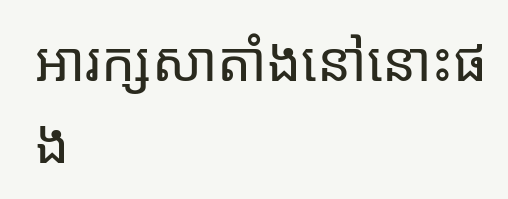អារក្សសាតាំងនៅនោះផង